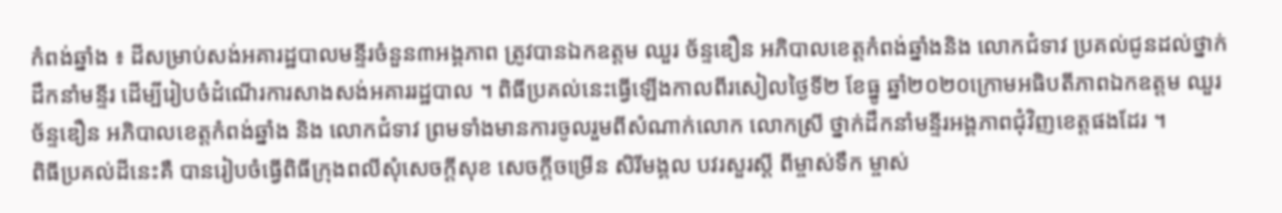កំពង់ឆ្នាំង ៖ ដីសម្រាប់សង់អគារដ្ឋបាលមន្ទីរចំនួន៣អង្គភាព ត្រូវបានឯកឧត្តម ឈួរ ច័ន្ទឌឿន អភិបាលខេត្តកំពង់ឆ្នាំងនិង លោកជំទាវ ប្រគល់ជូនដល់ថ្នាក់ដឹកនាំមន្ទីរ ដើម្បីរៀបចំដំណើរការសាងសង់អគាររដ្ឋបាល ។ ពិធីប្រគល់នេះធ្វើឡើងកាលពីរសៀលថ្ងៃទី២ ខែធ្នូ ឆ្នាំ២០២០ក្រោមអធិបតីភាពឯកឧត្តម ឈួរ ច័ន្ទឌឿន អភិបាលខេត្តកំពង់ឆ្នាំង និង លោកជំទាវ ព្រមទាំងមានការចូលរួមពីសំណាក់លោក លោកស្រី ថ្នាក់ដឹកនាំមន្ទីរអង្គភាពជុំវិញខេត្តផងដែរ ។
ពិធីប្រគល់ដីនេះគឺ បានរៀបចំធ្វើពិធីក្រុងពលីសុំសេចក្តីសុខ សេចក្តីចម្រើន សិរីមង្គល បវរសួរស្តី ពីម្ចាស់ទឹក ម្ចាស់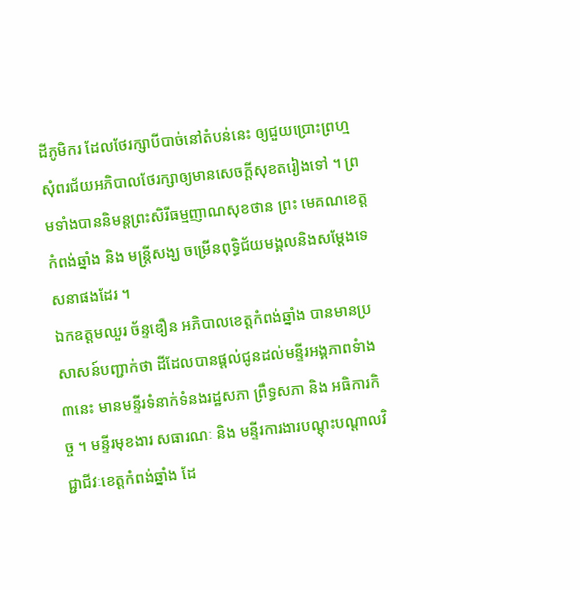ដីភូមិករ ដែលថែរក្សាបីបាច់នៅតំបន់នេះ ឲ្យជួយប្រោះព្រហ្មសុំពរជ័យអភិបាលថែរក្សាឲ្យមានសេចក្តីសុខតរៀងទៅ ។ ព្រមទាំងបាននិមន្តព្រះសិរីធម្មញាណសុខថាន ព្រះ មេគណខេត្តកំពង់ឆ្នាំង និង មន្រ្តីសង្ឃ ចម្រើនពុទ្ធិជ័យមង្គលនិងសម្តែងទេសនាផងដែរ ។
ឯកឧត្តមឈួរ ច័ន្ទឌឿន អភិបាលខេត្តកំពង់ឆ្នាំង បានមានប្រសាសន៍បញ្ជាក់ថា ដីដែលបានផ្តល់ជូនដល់មន្ទីរអង្គភាពទំាង៣នេះ មានមន្ទីរទំនាក់ទំនងរដ្ឋសភា ព្រឹទ្ធសភា និង អធិការកិច្ច ។ មន្ទីរមុខងារ សធារណៈ និង មន្ទីរការងារបណ្តុះបណ្តាលវិជ្ជាជីវៈខេត្តកំពង់ឆ្នាំង ដែ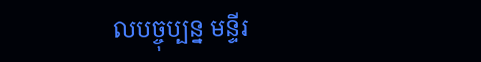លបច្ចុប្បន្ន មន្ទីរ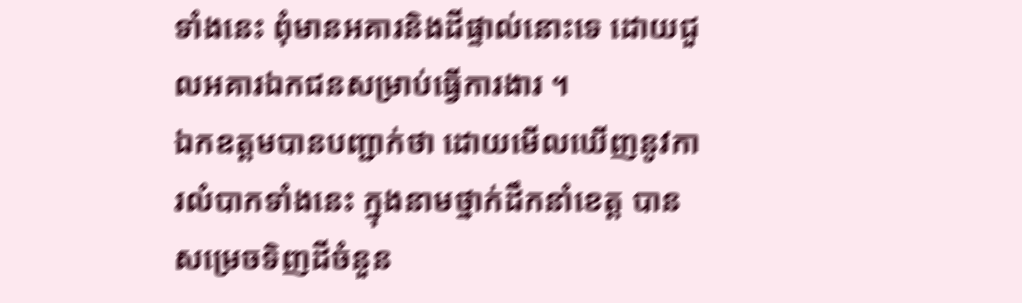ទាំងនេះ ពុំមានអគារនិងដីផ្ទាល់នោះទេ ដោយជួលអគារឯកជនសម្រាប់ធ្វើការងារ ។
ឯកឧត្តមបានបញ្ជាក់ថា ដោយមើលឃើញនូវការលំបាកទាំងនេះ ក្នុងនាមថ្នាក់ដឹកនាំខេត្ត បានសម្រេចទិញដីចំនួន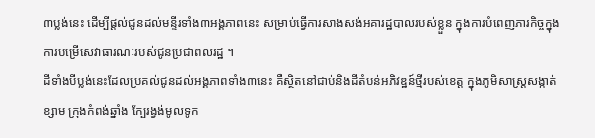៣ប្លង់នេះ ដើម្បីផ្តល់ជូនដល់មន្ទីរទាំង៣អង្គភាពនេះ សម្រាប់ធ្វើការសាងសង់អគារដ្ឋបាលរបស់ខ្លួន ក្នុងការបំពេញភារកិច្ចក្នុងការបម្រើសេវាធារណៈរបស់ជូនប្រជាពលរដ្ឋ ។
ដីទាំងបីប្លង់នេះដែលប្រគល់ជូនដល់អង្គភាពទាំង៣នេះ គឺស្ថិតនៅជាប់និងដីតំបន់អភិវឌ្ឋន៍ថ្មីរបស់ខេត្ត ក្នុងភូមិសាស្រ្តសង្កាត់ខ្សាម ក្រុងកំពង់ឆ្នាំង ក្បែរង្វង់មូលទូក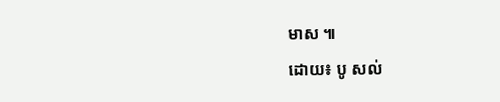មាស ៕
ដោយ៖ បូ សល់